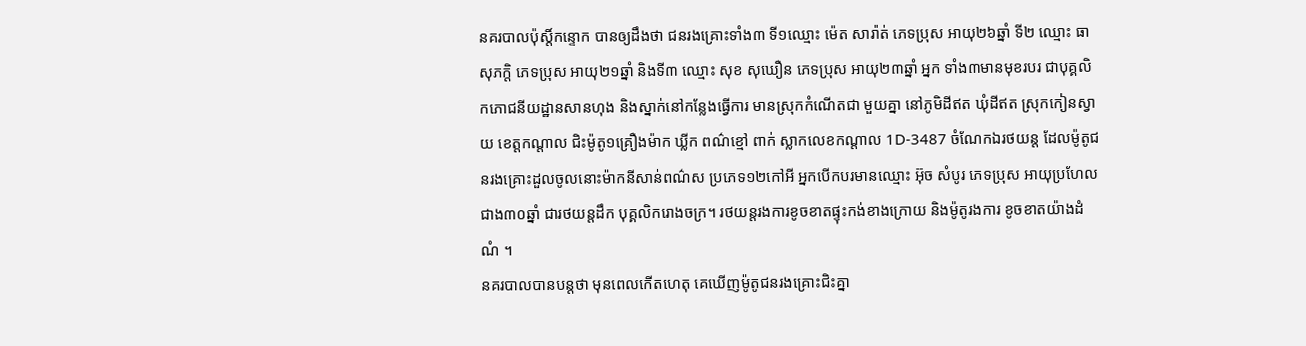នគរបាលប៉ុស្តិ៍កន្ទោក បានឲ្យដឹងថា ជនរងគ្រោះទាំង៣ ទី១ឈ្មោះ ម៉េត សារ៉ាត់ ភេទប្រុស អាយុ២៦ឆ្នាំ ទី២ ឈ្មោះ ធា សុភក្តិ ភេទប្រុស អាយុ២១ឆ្នាំ និងទី៣ ឈ្មោះ សុខ សុឃឿន ភេទប្រុស អាយុ២៣ឆ្នាំ អ្នក ទាំង៣មានមុខរបរ ជាបុគ្គលិកភោជនីយដ្ឋានសានហុង និងស្នាក់នៅកន្លែងធ្វើការ មានស្រុកកំណើតជា មួយគ្នា នៅភូមិដីឥត ឃុំដីឥត ស្រុកកៀនស្វាយ ខេត្តកណ្តាល ជិះម៉ូតូ១គ្រឿងម៉ាក ឃ្លីក ពណ៌ខ្មៅ ពាក់ ស្លាកលេខកណ្តាល 1D-3487 ចំណែកឯរថយន្ត ដែលម៉ូតូជនរងគ្រោះដួលចូលនោះម៉ាកនីសាន់ពណ៌ស ប្រភេទ១២កៅអី អ្នកបើកបរមានឈ្មោះ អ៊ុច សំបូរ ភេទប្រុស អាយុប្រហែល ជាង៣០ឆ្នាំ ជារថយន្តដឹក បុគ្គលិករោងចក្រ។ រថយន្តរងការខូចខាតផ្ទុះកង់ខាងក្រោយ និងម៉ូតូរងការ ខូចខាតយ៉ាងដំណំ ។
នគរបាលបានបន្តថា មុនពេលកើតហេតុ គេឃើញម៉ូតូជនរងគ្រោះជិះគ្នា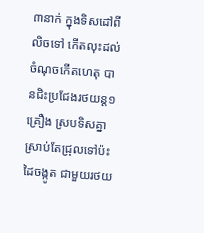៣នាក់ ក្នុងទិសដៅពីលិចទៅ កើតលុះដល់ចំណុចកើតហេតុ បានជិះប្រជែងរថយន្ត១គ្រឿង ស្របទិសគ្នា ស្រាប់តែជ្រុលទៅប៉ះដៃចង្កូត ជាមួយរថយ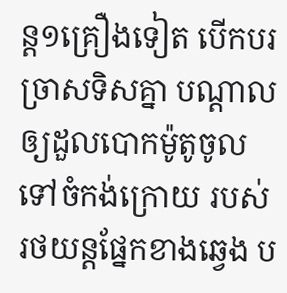ន្ត១គ្រឿងទៀត បើកបរច្រាសទិសគ្នា បណ្តាលឲ្យដួលបោកម៉ូតូចូលទៅចំកង់ក្រោយ របស់ រថយន្តផ្នែកខាងឆ្វេង ប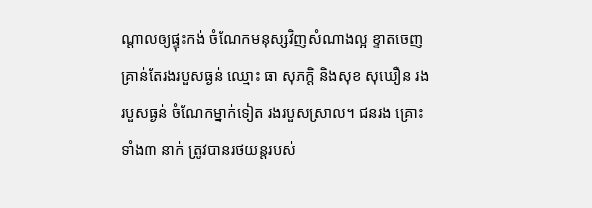ណ្តាលឲ្យផ្ទុះកង់ ចំណែកមនុស្សវិញសំណាងល្អ ខ្ទាតចេញ គ្រាន់តែរងរបួសធ្ងន់ ឈ្មោះ ធា សុភក្តិ និងសុខ សុឃឿន រងរបួសធ្ងន់ ចំណែកម្នាក់ទៀត រងរបួសស្រាល។ ជនរង គ្រោះទាំង៣ នាក់ ត្រូវបានរថយន្តរបស់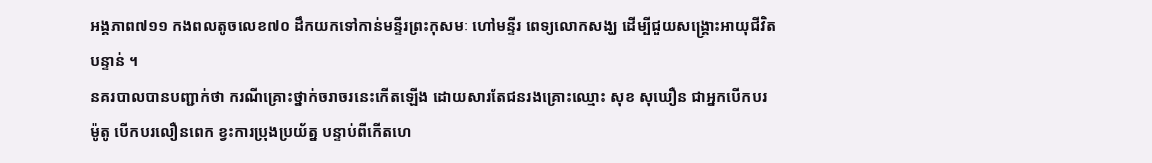អង្គភាព៧១១ កងពលតូចលេខ៧០ ដឹកយកទៅកាន់មន្ទីរព្រះកុសមៈ ហៅមន្ទីរ ពេទ្យលោកសង្ឃ ដើម្បីជួយសង្គ្រោះអាយុជីវិតបន្ទាន់ ។
នគរបាលបានបញ្ជាក់ថា ករណីគ្រោះថ្នាក់ចរាចរនេះកើតឡើង ដោយសារតែជនរងគ្រោះឈ្មោះ សុខ សុឃឿន ជាអ្នកបើកបរម៉ូតូ បើកបរលឿនពេក ខ្វះការប្រុងប្រយ័ត្ន បន្ទាប់ពីកើតហេ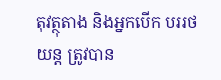តុវត្ថុតាង និងអ្នកបើក បររថយន្ត ត្រូវបាន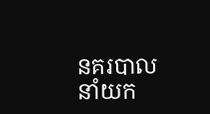នគរបាលនាំយក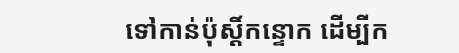ទៅកាន់ប៉ុស្តិ៍កន្ទោក ដើម្បីក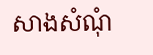សាងសំណុំ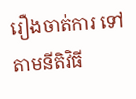រឿងចាត់ការ ទៅតាមនីតិវិធី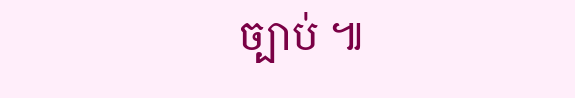ច្បាប់ ៕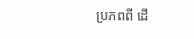ប្រភពពី ដើ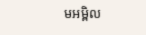មអម្ពិល